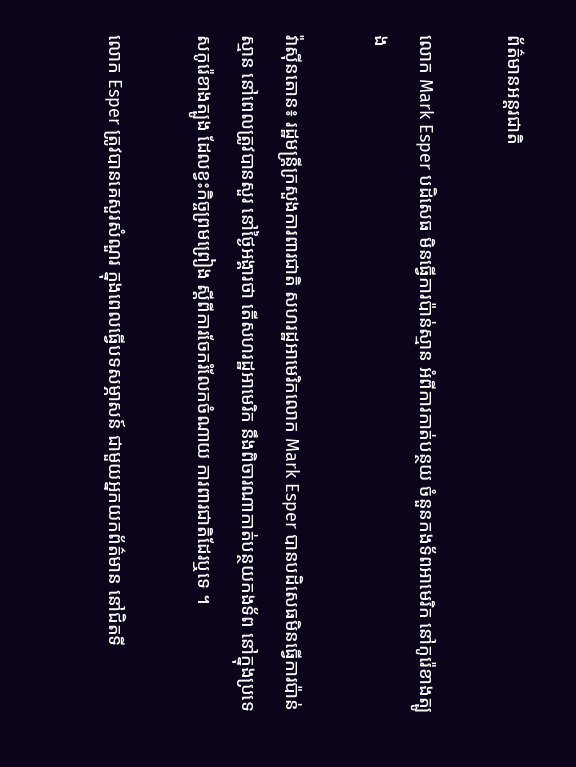ព័ត៌មានអន្តរជាតិ

លោក Mark Esper បដិសេធ មិនធ្វើការប៉ាន់ស្មាន អំពីការកាត់បន្ថយ ចំនួនកងទ័ពអាមេរិក នៅកូរ៉េខាងត្បូង

វ៉ាស៊ីនតោន៖ រដ្ឋមន្រ្តីក្រសួងការពារជាតិ សហរដ្ឋអាមេរិកលោក Mark Esper បានបដិសេធមិនធ្វើការប៉ាន់ស្មាន នៅពេលត្រូវបានសួរ នៅថ្ងៃអង្គារថា តើសហរដ្ឋអាមេរិក នឹងពិចារណាកាត់បន្ថយកងទ័ព នៅក្នុងប្រទេសកូរ៉េខាងត្បូង ដែលខ្វះកិច្ចព្រមព្រៀង ស្តីពីការចែករំលែកចំណាយ ការពារជាតិដែរឬទេ ។

លោក Esper ត្រូវបានគេសួរសំណួរ ក្នុងពេលធ្វើបទសម្ភាសន៍ ជាមួយអ្នកយកព័ត៌មាន នៅជិតទី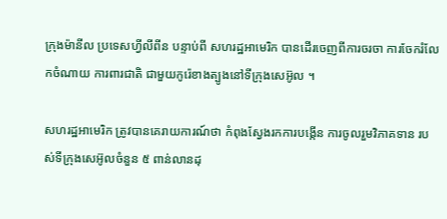ក្រុងម៉ានីល ប្រទេសហ្វីលីពីន បន្ទាប់ពី សហរដ្ឋអាមេរិក បានដើរចេញពីការចរចា ការចែករំលែកចំណាយ ការពារជាតិ ជាមួយកូរ៉េខាងត្បូងនៅទីក្រុងសេអ៊ូល ។

សហរដ្ឋអាមេរិក ត្រូវបានគេរាយការណ៍ថា កំពុងស្វែងរកការបង្កើន ការចូលរួមវិភាគទាន របស់ទីក្រុងសេអ៊ូលចំនួន ៥ ពាន់លានដុ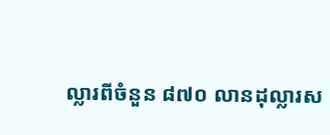ល្លារពីចំនួន ៨៧០ លានដុល្លារស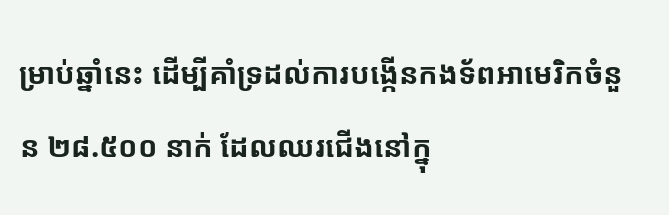ម្រាប់ឆ្នាំនេះ ដើម្បីគាំទ្រដល់ការបង្កើនកងទ័ពអាមេរិកចំនួន ២៨.៥០០ នាក់ ដែលឈរជើងនៅក្នុ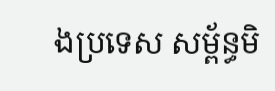ងប្រទេស សម្ព័ន្ធមិ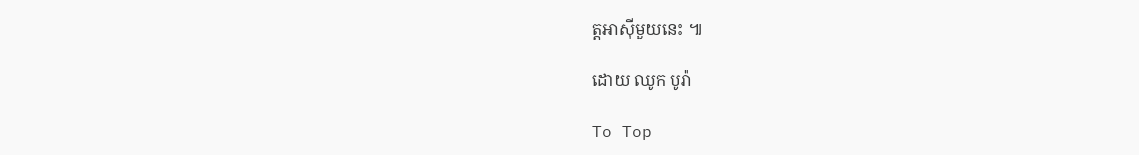ត្តអាស៊ីមួយនេះ ៕

ដោយ ឈូក បូរ៉ា

To Top